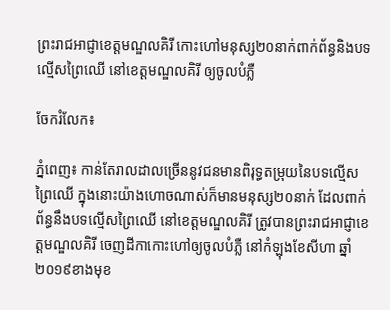ព្រះរាជអាជ្ញាខេត្តមណ្ឌលគិរី កោះហៅមនុស្ស២០នាក់ពាក់ព័ន្ធនិងបទល្មើសព្រៃឈើ នៅខេត្តមណ្ឌលគិរី ឲ្យចូលបំភ្លឺ

ចែករំលែក៖

ភ្នំពេញ៖ កាន់តែរាលដាលច្រើននូវជនមានពិរុទ្ធតម្រុយនៃបទល្មើសព្រៃឈើ ក្នុងនោះយ៉ាងហោចណាស់ក៏មានមនុស្ស២០នាក់ ដែលពាក់ព័ន្ធនឹងបទល្មើសព្រៃឈើ នៅខេត្តមណ្ឌលគិរី ត្រូវបានព្រះរាជអាជ្ញាខេត្តមណ្ឌលគិរី ចេញដីកាកោះហៅឲ្យចូលបំភ្លឺ នៅកំឡុងខែសីហា ឆ្នាំ២០១៩ខាងមុខ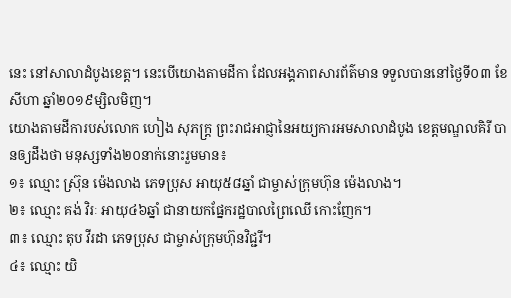នេះ នៅសាលាដំបូងខេត្ត។ នេះបើយោងតាមដីកា ដែលអង្គភាពសារព័ត៌មាន ទទួលបាននៅថ្ងៃទី០៣ ខែសីហា ឆ្នាំ២០១៩ម្សិលមិញ។
យោងតាមដីការបស់លោក ហៀង សុភក្ត្រ ព្រះរាជអាជ្ញានៃអយ្យការអមសាលាដំបូង ខេត្តមណ្ឌលគិរី បានឲ្យដឹងថា មនុស្សទាំង២០នាក់នោះរួមមាន៖
១៖ ឈ្មោះ ស្រ៊ុន ម៉េងលាង ភេទប្រុស អាយុ៥៨ឆ្នាំ ជាម្ចាស់ក្រុមហ៊ុន ម៉េងលាង។
២៖ ឈ្មោះ គង់ វិរៈ អាយុ៤៦ឆ្នាំ ជានាយកផ្នែករដ្ឋបាលព្រៃឈើ កោះញែក។
៣៖ ឈ្មោះ តុប វីរដា ភេទប្រុស ជាម្ចាស់ក្រុមហ៊ុនវិជ្ជរី។
៤៖ ឈ្មោះ យិ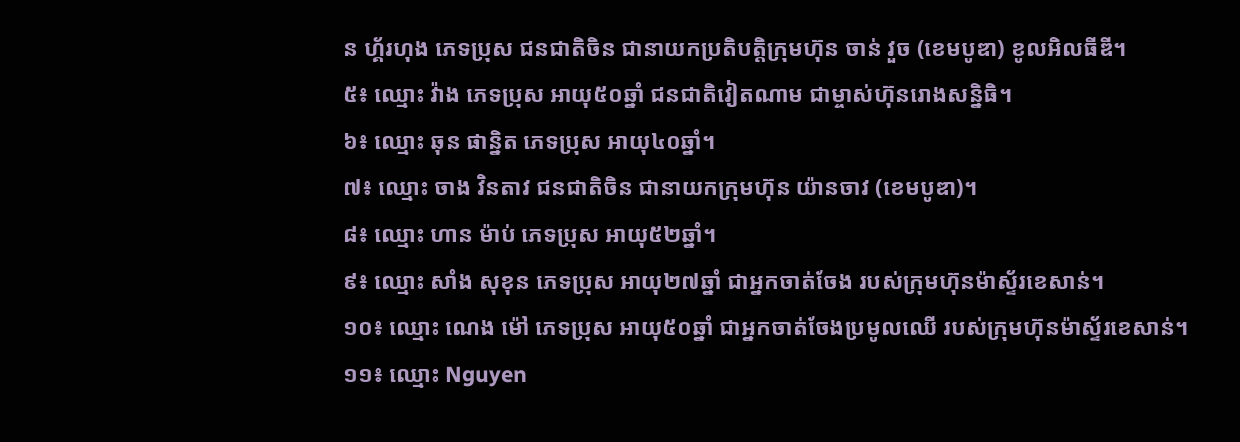ន ហ្គ័រហុង ភេទប្រុស ជនជាតិចិន ជានាយកប្រតិបត្តិក្រុមហ៊ុន ចាន់ វួច (ខេមបូឌា) ខូលអិលធីឌី។
៥៖ ឈ្មោះ វ៉ាង ភេទប្រុស អាយុ៥០ឆ្នាំ ជនជាតិវៀតណាម ជាម្ចាស់ហ៊ុនរោងសន្និធិ។
៦៖ ឈ្មោះ ឆុន ផាន្និត ភេទប្រុស អាយុ៤០ឆ្នាំ។
៧៖ ឈ្មោះ ចាង វិនតាវ ជនជាតិចិន ជានាយកក្រុមហ៊ុន យ៉ានចាវ (ខេមបូឌា)។
៨៖ ឈ្មោះ ហាន ម៉ាប់ ភេទប្រុស អាយុ៥២ឆ្នាំ។
៩៖ ឈ្មោះ សាំង សុខុន ភេទប្រុស អាយុ២៧ឆ្នាំ ជាអ្នកចាត់ចែង របស់ក្រុមហ៊ុនម៉ាស្ទ័រខេសាន់។
១០៖ ឈ្មោះ ណេង ម៉ៅ ភេទប្រុស អាយុ៥០ឆ្នាំ ជាអ្នកចាត់ចែងប្រមូលឈើ របស់ក្រុមហ៊ុនម៉ាស្ទ័រខេសាន់។
១១៖ ឈ្មោះ Nguyen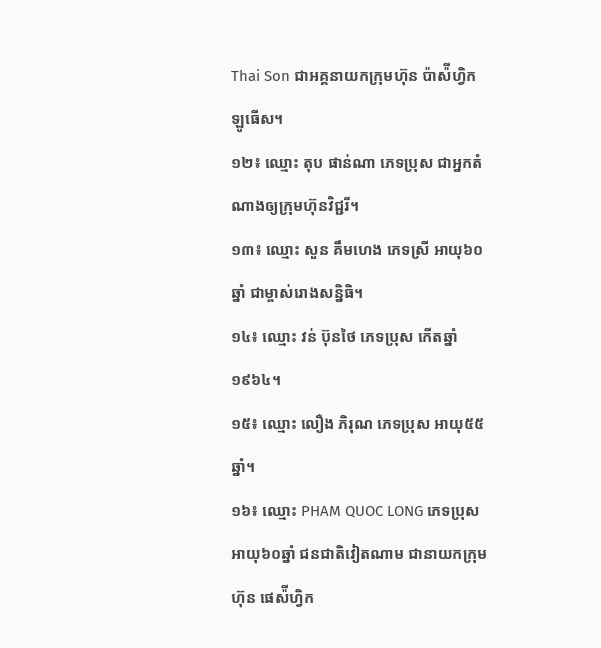Thai Son ជាអគ្គនាយកក្រុមហ៊ុន ប៉ាស៉ីហ្វិកឡូធើស។
១២៖ ឈ្មោះ តុប ផាន់ណា ភេទប្រុស ជាអ្នកតំណាងឲ្យក្រុមហ៊ុនវិជ្ជរី។
១៣៖ ឈ្មោះ សួន គឹមហេង ភេទស្រី អាយុ៦០ឆ្នាំ ជាម្ចាស់រោងសន្និធិ។
១៤៖ ឈ្មោះ វន់ ប៊ុនថៃ ភេទប្រុស កើតឆ្នាំ១៩៦៤។
១៥៖ ឈ្មោះ លឿង ភិរុណ ភេទប្រុស អាយុ៥៥ឆ្នាំ។
១៦៖ ឈ្មោះ PHAM QUOC LONG ភេទប្រុស អាយុ៦០ឆ្នាំ ជនជាតិវៀតណាម ជានាយកក្រុមហ៊ុន ផេស៉ីហ្វិក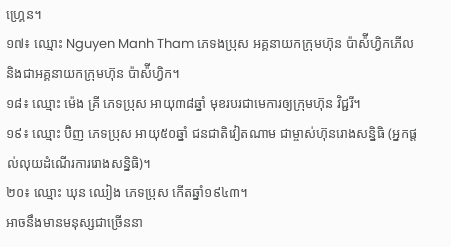ហ្គ្រេន។
១៧៖ ឈ្មោះ Nguyen Manh Tham ភេទងប្រុស អគ្គនាយកក្រុមហ៊ុន ប៉ាស៉ីហ្វិកភើល និងជាអគ្គនាយកក្រុមហ៊ុន ប៉ាស៉ីហ្វិក។
១៨៖ ឈ្មោះ ម៉េង គ្រី ភេទប្រុស អាយុ៣៨ឆ្នាំ មុខរបរជាមេការឲ្យក្រុមហ៊ុន វិជ្ជរី។
១៩៖ ឈ្មោះ ប៊ិញ ភេទប្រុស អាយុ៥០ឆ្នាំ ជនជាតិវៀតណាម ជាម្ចាស់ហ៊ុនរោងសន្និធិ (អ្នកផ្តល់លុយដំណើរការរោងសន្និធិ)។
២០៖ ឈ្មោះ ឃុន ឈៀង ភេទប្រុស កើតឆ្នាំ១៩៤៣។
អាចនឹងមានមនុស្សជាច្រើននា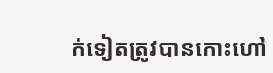ក់ទៀតត្រូវបានកោះហៅ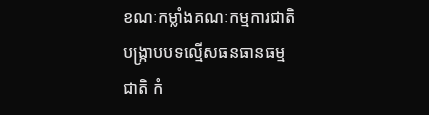ខណៈកម្លាំងគណៈកម្មការជាតិបង្ក្រាបបទល្មើសធនធានធម្មជាតិ កំ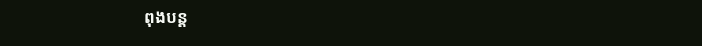ពុងបន្ត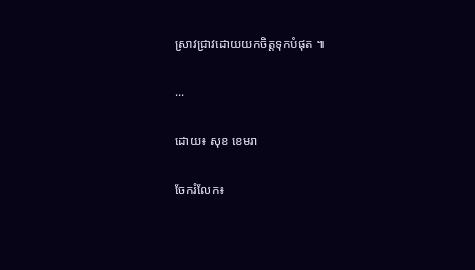ស្រាវជ្រាវដោយយកចិត្តទុកបំផុត ៕

...

ដោយ៖ សុខ ខេមរា

ចែករំលែក៖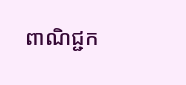ពាណិជ្ជក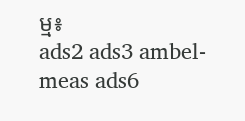ម្ម៖
ads2 ads3 ambel-meas ads6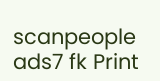scanpeople ads7 fk Print